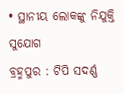• ସ୍ଥାନୀୟ ଲୋକଙ୍କୁ ନିଯୁକ୍ତି ସୁଯୋଗ
ବ୍ରହ୍ମପୁର : ଟିପି ସଦର୍ଣ୍ଣ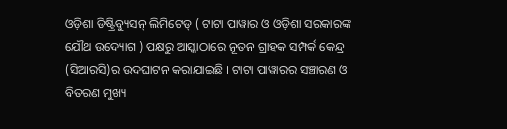ଓଡ଼ିଶା ଡିଷ୍ଟ୍ରିବ୍ୟୁସନ୍ ଲିମିଟେଡ୍ ( ଟାଟା ପାୱାର ଓ ଓଡ଼ିଶା ସରକାରଙ୍କ ଯୌଥ ଉଦ୍ୟୋଗ ) ପକ୍ଷରୁ ଆସ୍କାଠାରେ ନୂତନ ଗ୍ରାହକ ସମ୍ପର୍କ କେନ୍ଦ୍ର (ସିଆରସି)ର ଉଦଘାଟନ କରାଯାଇଛି । ଟାଟା ପାୱାରର ସଞ୍ଚାରଣ ଓ ବିତରଣ ମୁଖ୍ୟ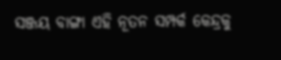ସଞ୍ଜୟ ବାଙ୍ଗା ଏହି ନୂତନ ସମ୍ପର୍କ କେନ୍ଦ୍ରକୁ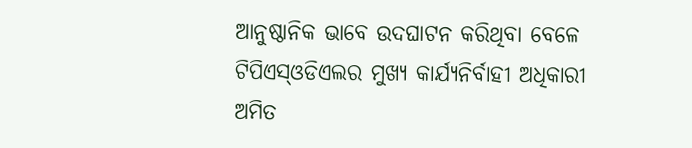ଆନୁଷ୍ଠାନିକ ଭାବେ ଉଦଘାଟନ କରିଥିବା ବେଳେ ଟିପିଏସ୍ଓଡିଏଲର ମୁଖ୍ୟ କାର୍ଯ୍ୟନିର୍ବାହୀ ଅଧିକାରୀ ଅମିତ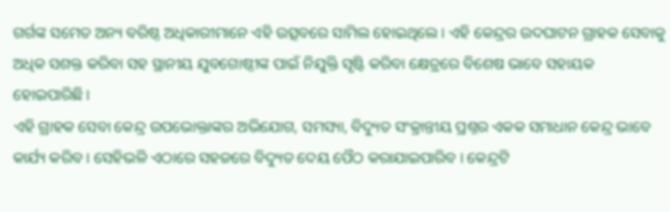ଗର୍ଗଙ୍କ ସମେତ ଅନ୍ୟ ବରିଷ୍ଠ ଅଧିକାରୀମାନେ ଏହି ଉତ୍ସବରେ ସାମିଲ ହୋଇଥିଲେ । ଏହି କେନ୍ଦ୍ରର ଉଦଘାଟନ ଗ୍ରାହକ ସେବାକୁ ଅଧିକ ସଶକ୍ତ କରିବା ସହ ସ୍ଥାନୀୟ ଯୁବଗୋଷ୍ଠୀଙ୍କ ପାଇଁ ନିଯୁକ୍ତି ସୃଷ୍ଟି କରିବା କ୍ଷେତ୍ରରେ ବିଶେଷ ଭାବେ ସହାୟକ ହୋଇପାରିଛି ।
ଏହି ଗ୍ରାହକ ସେବା କେନ୍ଦ୍ର ଉପଭୋକ୍ତାଙ୍କର ଅଭିଯୋଗ, ସମସ୍ୟା, ବିଦ୍ୟୁତ ସଂକ୍ରାନ୍ତୀୟ ପ୍ରଶ୍ନର ଏକକ ସମାଧାନ କେନ୍ଦ୍ର ଭାବେ କାର୍ଯ୍ୟ କରିବ । ସେହିଭଳି ଏଠାରେ ସହଜରେ ବିଦ୍ୟୁତ ଦେୟ ପୈଠ କରାଯାଇପାରିବ । କେନ୍ଦ୍ରଟି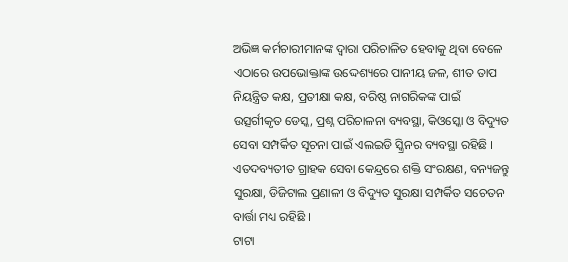ଅଭିଜ୍ଞ କର୍ମଚାରୀମାନଙ୍କ ଦ୍ୱାରା ପରିଚାଳିତ ହେବାକୁ ଥିବା ବେଳେ ଏଠାରେ ଉପଭୋକ୍ତାଙ୍କ ଉଦ୍ଦେଶ୍ୟରେ ପାନୀୟ ଜଳ, ଶୀତ ତାପ ନିୟନ୍ତ୍ରିତ କକ୍ଷ, ପ୍ରତୀକ୍ଷା କକ୍ଷ, ବରିଷ୍ଠ ନାଗରିକଙ୍କ ପାଇଁ ଉତ୍ସର୍ଗୀକୃତ ଡେସ୍କ, ପ୍ରଶ୍ନ ପରିଚାଳନା ବ୍ୟବସ୍ଥା, କିଓସ୍କୋ ଓ ବିଦ୍ୟୁତ ସେବା ସମ୍ପର୍କିତ ସୂଚନା ପାଇଁ ଏଲଇଡି ସ୍କ୍ରିନର ବ୍ୟବସ୍ଥା ରହିଛି । ଏତଦବ୍ୟତୀତ ଗ୍ରାହକ ସେବା କେନ୍ଦ୍ରରେ ଶକ୍ତି ସଂରକ୍ଷଣ, ବନ୍ୟଜନ୍ତୁ ସୁରକ୍ଷା, ଡିଜିଟାଲ ପ୍ରଣାଳୀ ଓ ବିଦ୍ୟୁତ ସୁରକ୍ଷା ସମ୍ପର୍କିତ ସଚେତନ ବାର୍ତ୍ତା ମଧ୍ୟ ରହିଛି ।
ଟାଟା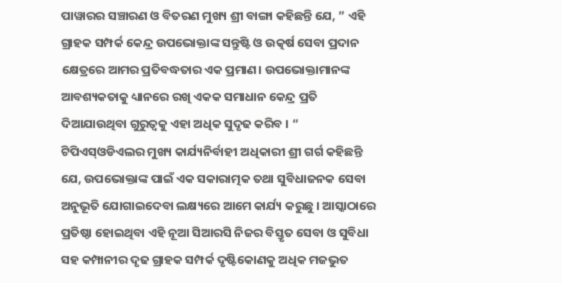ପାୱାରର ସଞ୍ଚାରଣ ଓ ବିତରଣ ମୁଖ୍ୟ ଶ୍ରୀ ବାଙ୍ଗା କହିଛନ୍ତି ଯେ, ” ଏହି ଗ୍ରାହକ ସମ୍ପର୍କ କେନ୍ଦ୍ର ଉପଭୋକ୍ତାଙ୍କ ସନ୍ତୁଷ୍ଟି ଓ ଉତ୍କର୍ଷ ସେବା ପ୍ରଦାନ କ୍ଷେତ୍ରରେ ଆମର ପ୍ରତିବଦ୍ଧତାର ଏକ ପ୍ରମାଣ। ଉପଭୋକ୍ତାମାନଙ୍କ ଆବଶ୍ୟକତାକୁ ଧ୍ୟାନରେ ରଖି ଏକକ ସମାଧାନ କେନ୍ଦ୍ର ପ୍ରତି ଦିଆଯାଉଥିବା ଗୁରୁତ୍ୱକୁ ଏହା ଅଧିକ ସୁଦୃଢ କରିବ । “
ଟିପିଏସ୍ଓଡିଏଲର ମୁଖ୍ୟ କାର୍ଯ୍ୟନିର୍ବାହୀ ଅଧିକାରୀ ଶ୍ରୀ ଗର୍ଗ କହିଛନ୍ତି ଯେ, ଉପଭୋକ୍ତାଙ୍କ ପାଇଁ ଏକ ସକାରାତ୍ମକ ତଥା ସୁବିଧାଜନକ ସେବା ଅନୁଭୂତି ଯୋଗାଇଦେବା ଲକ୍ଷ୍ୟରେ ଆମେ କାର୍ଯ୍ୟ କରୁଛୁ । ଆସ୍କାଠାରେ ପ୍ରତିଷ୍ଠା ହୋଇଥିବା ଏହି ନୂଆ ସିଆରସି ନିଜର ବିସ୍ତୃତ ସେବା ଓ ସୁବିଧା ସହ କମ୍ପାନୀର ଦୃଢ ଗ୍ରାହକ ସମ୍ପର୍କ ଦୃଷ୍ଟିକୋଣକୁ ଅଧିକ ମଜଭୁତ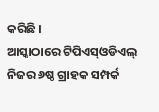କରିଛି ।
ଆସ୍କାଠାରେ ଟିପିଏସ୍ଓଡିଏଲ୍ ନିଜର ୬ଷ୍ଠ ଗ୍ରାହକ ସମ୍ପର୍କ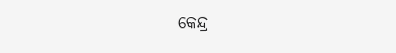କେନ୍ଦ୍ର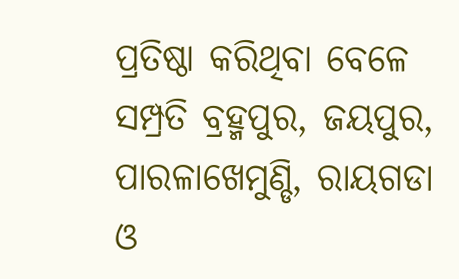ପ୍ରତିଷ୍ଠା କରିଥିବା ବେଳେ ସମ୍ପ୍ରତି ବ୍ରହ୍ମପୁର, ଜୟପୁର, ପାରଳାଖେମୁଣ୍ଡି, ରାୟଗଡା ଓ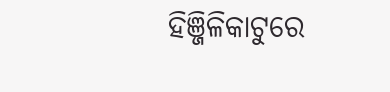ହିଞ୍ଜିଳିକାଟୁରେ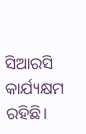ସିଆରସି କାର୍ଯ୍ୟକ୍ଷମ ରହିଛି।